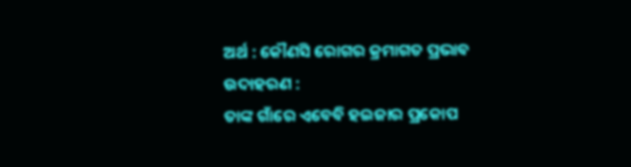ଅର୍ଥ : କୌଣସି ରୋଗର କ୍ରମାଗତ ପ୍ରଭାବ
ଉଦାହରଣ :
ତାଙ୍କ ଗାଁରେ ଏବେବି ହଇଜାର ପ୍ରକୋପ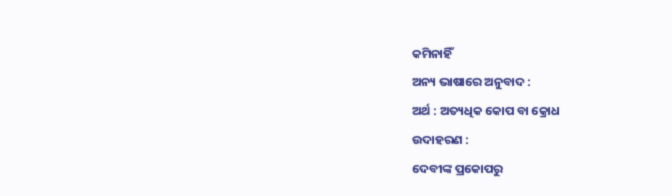କମିନାହିଁ
ଅନ୍ୟ ଭାଷାରେ ଅନୁବାଦ :
ଅର୍ଥ : ଅତ୍ୟଧିକ କୋପ ବା କ୍ରୋଧ
ଉଦାହରଣ :
ଦେବୀଙ୍କ ପ୍ରକୋପରୁ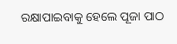ରକ୍ଷାପାଇବାକୁ ହେଲେ ପୂଜା ପାଠ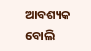ଆବଶ୍ୟକ ବୋଲି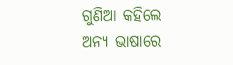ଗୁଣିଆ କହିଲେ
ଅନ୍ୟ ଭାଷାରେ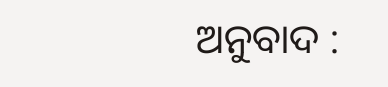ଅନୁବାଦ :